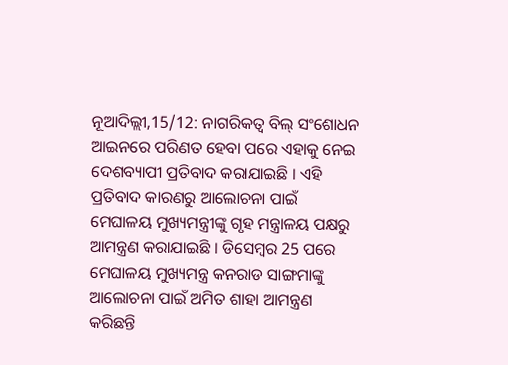ନୂଆଦିଲ୍ଲୀ,15/12: ନାଗରିକତ୍ବ ବିଲ୍ ସଂଶୋଧନ ଆଇନରେ ପରିଣତ ହେବା ପରେ ଏହାକୁ ନେଇ ଦେଶବ୍ୟାପୀ ପ୍ରତିବାଦ କରାଯାଇଛି । ଏହି ପ୍ରତିବାଦ କାରଣରୁ ଆଲୋଚନା ପାଇଁ ମେଘାଳୟ ମୁଖ୍ୟମନ୍ତ୍ରୀଙ୍କୁ ଗୃହ ମନ୍ତ୍ରାଳୟ ପକ୍ଷରୁ ଆମନ୍ତ୍ରଣ କରାଯାଇଛି । ଡିସେମ୍ବର 25 ପରେ ମେଘାଳୟ ମୁଖ୍ୟମନ୍ତ୍ର କନରାଡ ସାଙ୍ଗମାଙ୍କୁ ଆଲୋଚନା ପାଇଁ ଅମିତ ଶାହା ଆମନ୍ତ୍ରଣ କରିଛନ୍ତି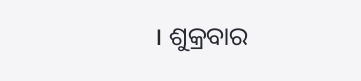। ଶୁକ୍ରବାର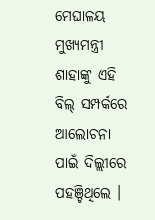ମେଘାଳୟ ମୁଖ୍ୟମନ୍ତ୍ରୀ ଶାହାଙ୍କୁ ଏହି ବିଲ୍ ସମ୍ପର୍କରେ ଆଲୋଚନା ପାଇଁ ଦିଲ୍ଲୀରେ ପହଞ୍ଚିଥିଲେ ।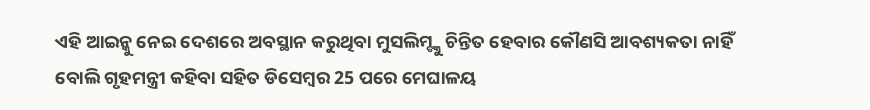ଏହି ଆଇନ୍କୁ ନେଇ ଦେଶରେ ଅବସ୍ଥାନ କରୁଥିବା ମୁସଲିମ୍ଙ୍କୁ ଚିନ୍ତିତ ହେବାର କୌଣସି ଆବଶ୍ୟକତା ନାହିଁ ବୋଲି ଗୃହମନ୍ତ୍ରୀ କହିବା ସହିତ ଡିସେମ୍ବର 25 ପରେ ମେଘାଳୟ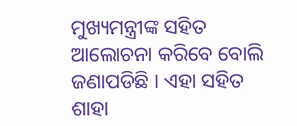ମୁଖ୍ୟମନ୍ତ୍ରୀଙ୍କ ସହିତ ଆଲୋଚନା କରିବେ ବୋଲି ଜଣାପଡିଛି । ଏହା ସହିତ ଶାହା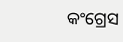କଂଗ୍ରେସ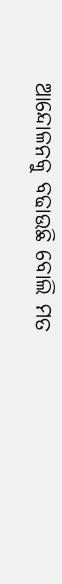ଆନ୍ଦୋଳନକୁ ବଢାଉଛି ବୋଲି ମତ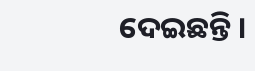ଦେଇଛନ୍ତି ।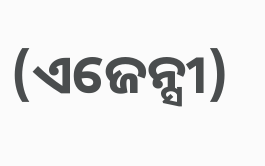(ଏଜେନ୍ସୀ)